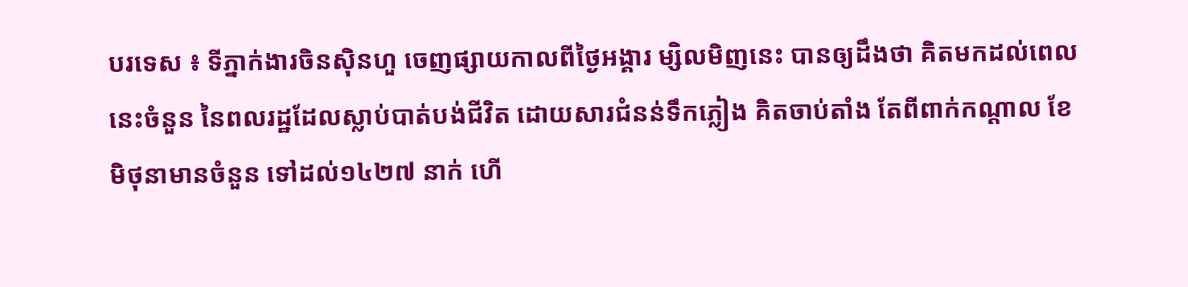បរទេស ៖ ទីភ្នាក់ងារចិនស៊ិនហួ ចេញផ្សាយកាលពីថ្ងៃអង្គារ ម្សិលមិញនេះ បានឲ្យដឹងថា គិតមកដល់ពេលនេះចំនួន នៃពលរដ្ឋដែលស្លាប់បាត់បង់ជីវិត ដោយសារជំនន់ទឹកភ្លៀង គិតចាប់តាំង តែពីពាក់កណ្តាល ខែមិថុនាមានចំនួន ទៅដល់១៤២៧ នាក់ ហើ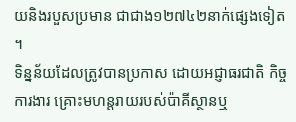យនិងរបួសប្រមាន ជាជាង១២៧៤២នាក់ផ្សេងទៀត ។
ទិន្នន័យដែលត្រូវបានប្រកាស ដោយអជ្ញាធរជាតិ កិច្ចការងារ គ្រោះមហន្តរាយរបស់ប៉ាគីស្ថានឬ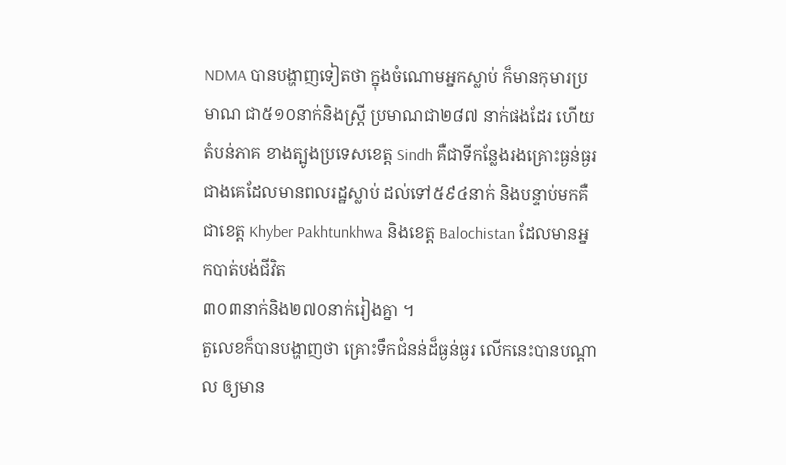NDMA បានបង្ហាញទៀតថា ក្នុងចំណោមអ្នកស្លាប់ ក៏មានកុមារប្រមាណ ជា៥១០នាក់និងស្ត្រី ប្រមាណជា២៨៧ នាក់ផងដែរ ហើយតំបន់ភាគ ខាងត្បូងប្រទេសខេត្ត Sindh គឺជាទីកន្លែងរងគ្រោះធ្ងន់ធ្ងរ ជាងគេដែលមានពលរដ្ឋស្លាប់ ដល់ទៅ៥៩៤នាក់ និងបន្ទាប់មកគឺជាខេត្ត Khyber Pakhtunkhwa និងខេត្ត Balochistan ដែលមានអ្នកបាត់បង់ជីវិត
៣០៣នាក់និង២៧០នាក់រៀងគ្នា ។
តួលេខក៏បានបង្ហាញថា គ្រោះទឹកជំនន់ដ៏ធ្ងន់ធ្ងរ លើកនេះបានបណ្តាល ឲ្យមាន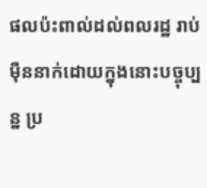ផលប៉ះពាល់ដល់ពលរដ្ឋ រាប់ម៉ឺននាក់ដោយក្នុងនោះបច្ចុប្បន្ន ប្រ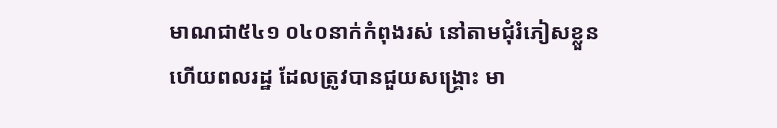មាណជា៥៤១ ០៤០នាក់កំពុងរស់ នៅតាមជុំរំភៀសខ្លួនហើយពលរដ្ឋ ដែលត្រូវបានជួយសង្គ្រោះ មា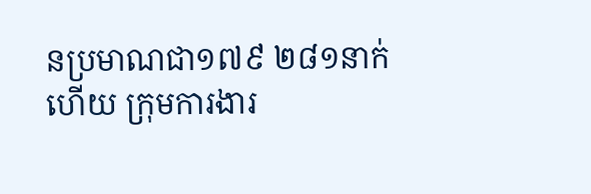នប្រមាណជា១៧៩ ២៨១នាក់ហើយ ក្រុមការងារ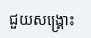ជួយសង្គ្រោះ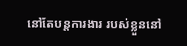នៅតែបន្តការងារ របស់ខ្លួននៅ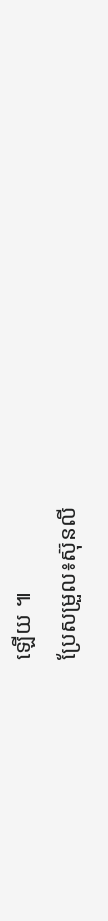ឡើយ ៕
ប្រែសម្រួល៖ស៊ុនលី